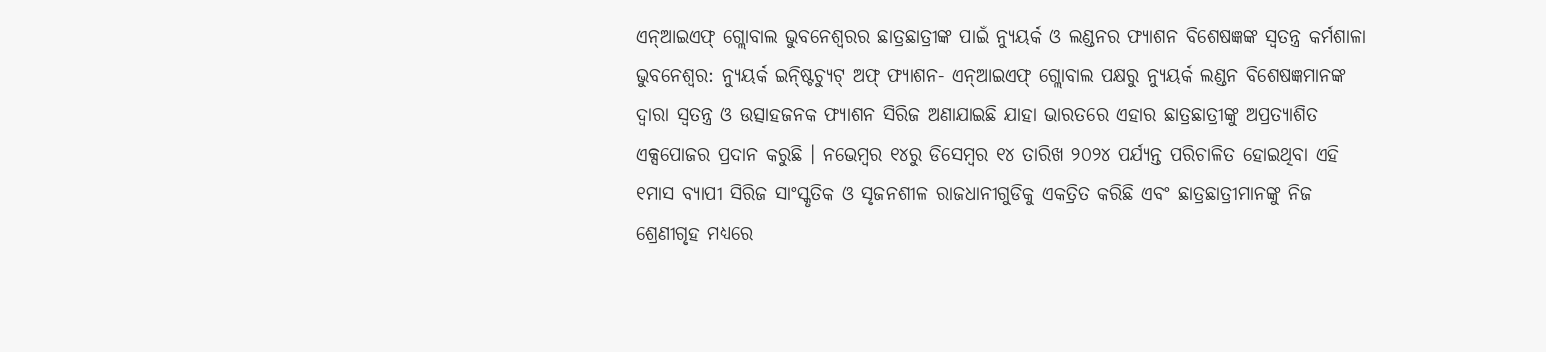ଏନ୍ଆଇଏଫ୍ ଗ୍ଲୋବାଲ ଭୁବନେଶ୍ୱରର ଛାତ୍ରଛାତ୍ରୀଙ୍କ ପାଇଁ ନ୍ୟୁୟର୍କ ଓ ଲଣ୍ଡନର ଫ୍ୟାଶନ ବିଶେଷଜ୍ଞଙ୍କ ସ୍ୱତନ୍ତ୍ର କର୍ମଶାଳା
ଭୁବନେଶ୍ୱର: ନ୍ୟୁୟର୍କ ଇନ୍ଷ୍ଟିଚ୍ୟୁଟ୍ ଅଫ୍ ଫ୍ୟାଶନ- ଏନ୍ଆଇଏଫ୍ ଗ୍ଲୋବାଲ ପକ୍ଷରୁ ନ୍ୟୁୟର୍କ ଲଣ୍ଡନ ବିଶେଷଜ୍ଞମାନଙ୍କ ଦ୍ୱାରା ସ୍ୱତନ୍ତ୍ର ଓ ଉତ୍ସାହଜନକ ଫ୍ୟାଶନ ସିରିଜ ଅଣାଯାଇଛି ଯାହା ଭାରତରେ ଏହାର ଛାତ୍ରଛାତ୍ରୀଙ୍କୁ ଅପ୍ରତ୍ୟାଶିତ ଏକ୍ସପୋଜର ପ୍ରଦାନ କରୁଛି । ନଭେମ୍ବର ୧୪ରୁ ଡିସେମ୍ବର ୧୪ ତାରିଖ ୨୦୨୪ ପର୍ଯ୍ୟନ୍ତ ପରିଚାଳିତ ହୋଇଥିବା ଏହି ୧ମାସ ବ୍ୟାପୀ ସିରିଜ ସାଂସ୍କୃତିକ ଓ ସୃଜନଶୀଳ ରାଜଧାନୀଗୁଡିକୁ ଏକତ୍ରିତ କରିଛି ଏବଂ ଛାତ୍ରଛାତ୍ରୀମାନଙ୍କୁ ନିଜ ଶ୍ରେଣୀଗୃହ ମଧ୍ୟରେ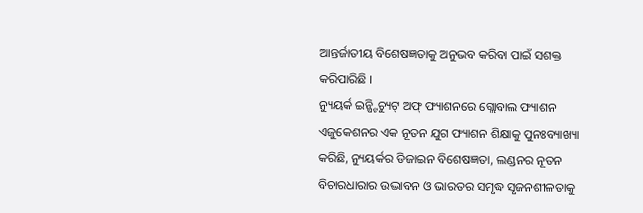ଆନ୍ତର୍ଜାତୀୟ ବିଶେଷଜ୍ଞତାକୁ ଅନୁଭବ କରିବା ପାଇଁ ସଶକ୍ତ କରିପାରିଛି ।
ନ୍ୟୁୟର୍କ ଇନ୍ଷ୍ଟିଚ୍ୟୁଟ୍ ଅଫ୍ ଫ୍ୟାଶନରେ ଗ୍ଲୋବାଲ ଫ୍ୟାଶନ ଏଜୁକେଶନର ଏକ ନୂତନ ଯୁଗ ଫ୍ୟାଶନ ଶିକ୍ଷାକୁ ପୁନଃବ୍ୟାଖ୍ୟା କରିଛି, ନ୍ୟୁୟର୍କର ଡିଜାଇନ ବିଶେଷଜ୍ଞତା, ଲଣ୍ଡନର ନୂତନ ବିଚାରଧାରାର ଉଦ୍ଭାବନ ଓ ଭାରତର ସମୃଦ୍ଧ ସୃଜନଶୀଳତାକୁ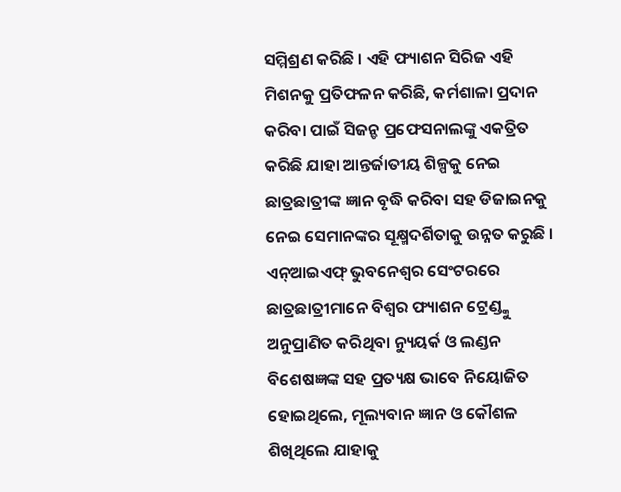ସମ୍ମିଶ୍ରଣ କରିଛି । ଏହି ଫ୍ୟାଶନ ସିରିଜ ଏହି ମିଶନକୁ ପ୍ରତିଫଳନ କରିଛି, କର୍ମଶାଳା ପ୍ରଦାନ କରିବା ପାଇଁ ସିଜନ୍ଡ ପ୍ରଫେସନାଲଙ୍କୁ ଏକତ୍ରିତ କରିଛି ଯାହା ଆନ୍ତର୍ଜାତୀୟ ଶିଳ୍ପକୁ ନେଇ ଛାତ୍ରଛାତ୍ରୀଙ୍କ ଜ୍ଞାନ ବୃଦ୍ଧି କରିବା ସହ ଡିଜାଇନକୁ ନେଇ ସେମାନଙ୍କର ସୂକ୍ଷ୍ମଦର୍ଶିତାକୁ ଉନ୍ନତ କରୁଛି ।
ଏନ୍ଆଇଏଫ୍ ଭୁବନେଶ୍ୱର ସେଂଟରରେ ଛାତ୍ରଛାତ୍ରୀମାନେ ବିଶ୍ୱର ଫ୍ୟାଶନ ଟ୍ରେଣ୍ଡ୍କୁ ଅନୁପ୍ରାଣିତ କରିଥିବା ନ୍ୟୁୟର୍କ ଓ ଲଣ୍ଡନ ବିଶେଷଜ୍ଞଙ୍କ ସହ ପ୍ରତ୍ୟକ୍ଷ ଭାବେ ନିୟୋଜିତ ହୋଇଥିଲେ, ମୂଲ୍ୟବାନ ଜ୍ଞାନ ଓ କୌଶଳ ଶିଖିଥିଲେ ଯାହାକୁ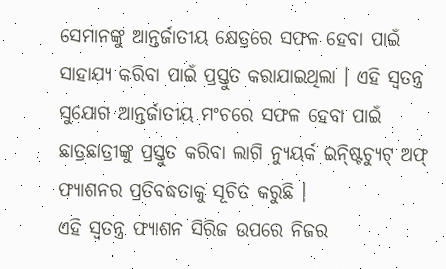ସେମାନଙ୍କୁ ଆନ୍ତର୍ଜାତୀୟ କ୍ଷେତ୍ରରେ ସଫଳ ହେବା ପାଇଁ ସାହାଯ୍ୟ କରିବା ପାଇଁ ପ୍ରସ୍ତୁତ କରାଯାଇଥିଲା । ଏହି ସ୍ୱତନ୍ତ୍ର ସୁଯୋଗ ଆନ୍ତର୍ଜାତୀୟ ମଂଚରେ ସଫଳ ହେବା ପାଇଁ ଛାତ୍ରଛାତ୍ରୀଙ୍କୁ ପ୍ରସ୍ତୁତ କରିବା ଲାଗି ନ୍ୟୁୟର୍କ ଇନ୍ଷ୍ଟିଚ୍ୟୁଟ୍ ଅଫ୍ ଫ୍ୟାଶନର ପ୍ରତିବଦ୍ଧତାକୁ ସୂଚିତ କରୁଛି ।
ଏହି ସ୍ୱତନ୍ତ୍ର ଫ୍ୟାଶନ ସିରିଜ ଉପରେ ନିଜର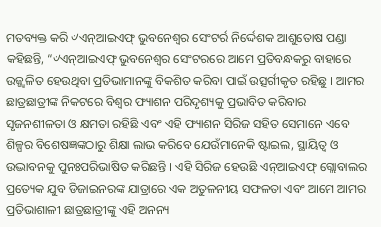ମତବ୍ୟକ୍ତ କରି ୰ଏନ୍ଆଇଏଫ୍ ଭୁବନେଶ୍ୱର ସେଂଟର୍ର ନିର୍ଦ୍ଦେଶକ ଆଶୁତୋଷ ପଣ୍ଡା କହିଛନ୍ତି, “୰ଏନ୍ଆଇଏଫ୍ ଭୁବନେଶ୍ୱର ସେଂଟରରେ ଆମେ ପ୍ରତିବନ୍ଧକରୁ ବାହାରେ ଉଜ୍ଜ୍ୱଳିତ ହେଉଥିବା ପ୍ରତିଭାମାନଙ୍କୁ ବିକଶିତ କରିବା ପାଇଁ ଉତ୍ସର୍ଗୀକୃତ ରହିଛୁ । ଆମର ଛାତ୍ରଛାତ୍ରୀଙ୍କ ନିକଟରେ ବିଶ୍ୱର ଫ୍ୟାଶନ ପରିଦୃଶ୍ୟକୁ ପ୍ରଭାବିତ କରିବାର ସୃଜନଶୀଳତା ଓ କ୍ଷମତା ରହିଛି ଏବଂ ଏହି ଫ୍ୟାଶନ ସିରିଜ ସହିତ ସେମାନେ ଏବେ ଶିଳ୍ପର ବିଶେଷଜ୍ଞଙ୍କଠାରୁ ଶିକ୍ଷା ଲାଭ କରିବେ ଯେଉଁମାନେକି ଷ୍ଟାଇଲ, ସ୍ଥାୟିତ୍ୱ ଓ ଉଦ୍ଭାବନକୁ ପୁନଃପରିଭାଷିତ କରିଛନ୍ତି । ଏହି ସିରିଜ ହେଉଛି ଏନ୍ଆଇଏଫ୍ ଗ୍ଲୋବାଲର ପ୍ରତ୍ୟେକ ଯୁବ ଡିଜାଇନରଙ୍କ ଯାତ୍ରାରେ ଏକ ଅତୁଳନୀୟ ସଫଳତା ଏବଂ ଆମେ ଆମର ପ୍ରତିଭାଶାଳୀ ଛାତ୍ରଛାତ୍ରୀଙ୍କୁ ଏହି ଅନନ୍ୟ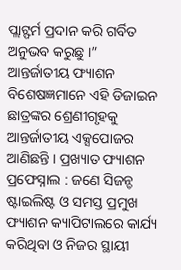ପ୍ଲାଟ୍ଫର୍ମ ପ୍ରଦାନ କରି ଗର୍ବିତ ଅନୁଭବ କରୁଛୁ ।”
ଆନ୍ତର୍ଜାତୀୟ ଫ୍ୟାଶନ ବିଶେଷଜ୍ଞମାନେ ଏହି ଡିଜାଇନ ଛାତ୍ରଙ୍କର ଶ୍ରେଣୀଗୃହକୁ ଆନ୍ତର୍ଜାତୀୟ ଏକ୍ସପୋଜର ଆଣିଛନ୍ତି । ପ୍ରଖ୍ୟାତ ଫ୍ୟାଶନ ପ୍ରଫେସ୍ନାଲ : ଜଣେ ସିଜନ୍ଡ ଷ୍ଟାଇଲିଷ୍ଟ ଓ ସମସ୍ତ ପ୍ରମୁଖ ଫ୍ୟାଶନ କ୍ୟାପିଟାଲରେ କାର୍ଯ୍ୟ କରିଥିବା ଓ ନିଜର ସ୍ଥାୟୀ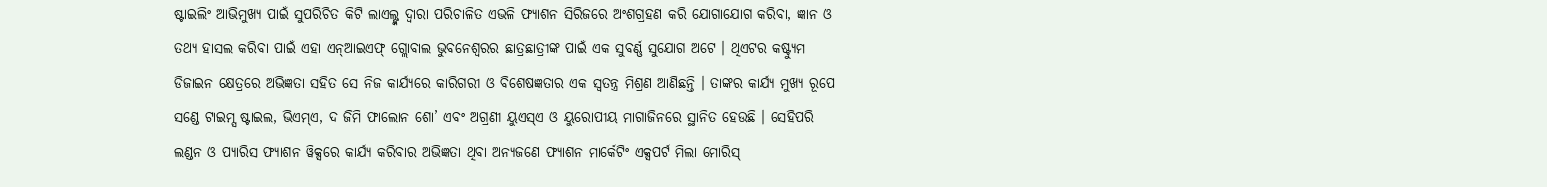ଷ୍ଟାଇଲିଂ ଆଭିମୁଖ୍ୟ ପାଇଁ ସୁପରିଚିତ କିଟି ଲାଏଲ୍ଙ୍କ ଦ୍ୱାରା ପରିଚାଳିତ ଏଭଳି ଫ୍ୟାଶନ ସିରିଜରେ ଅଂଶଗ୍ରହଣ କରି ଯୋଗାଯୋଗ କରିବା, ଜ୍ଞାନ ଓ ତଥ୍ୟ ହାସଲ କରିବା ପାଇଁ ଏହା ଏନ୍ଆଇଏଫ୍ ଗ୍ଲୋବାଲ ଭୁବନେଶ୍ୱରର ଛାତ୍ରଛାତ୍ରୀଙ୍କ ପାଇଁ ଏକ ସୁବର୍ଣ୍ଣ ସୁଯୋଗ ଅଟେ । ଥିଏଟର କଷ୍ଟ୍ୟୁମ ଡିଜାଇନ କ୍ଷେତ୍ରରେ ଅଭିଜ୍ଞତା ସହିତ ସେ ନିଜ କାର୍ଯ୍ୟରେ କାରିଗରୀ ଓ ବିଶେଷଜ୍ଞତାର ଏକ ସ୍ୱତନ୍ତ୍ର ମିଶ୍ରଣ ଆଣିଛନ୍ତି । ତାଙ୍କର କାର୍ଯ୍ୟ ମୁଖ୍ୟ ରୂପେ ସଣ୍ଡେ ଟାଇମ୍ସ ଷ୍ଟାଇଲ, ଭିଏମ୍ଏ, ଦ ଜିମି ଫାଲୋନ ଶୋ’ ଏବଂ ଅଗ୍ରଣୀ ୟୁଏସ୍ଏ ଓ ୟୁରୋପୀୟ ମାଗାଜିନରେ ସ୍ଥାନିତ ହେଉଛି । ସେହିପରି ଲଣ୍ଡନ ଓ ପ୍ୟାରିସ ଫ୍ୟାଶନ ୱିକ୍ସରେ କାର୍ଯ୍ୟ କରିବାର ଅଭିଜ୍ଞତା ଥିବା ଅନ୍ୟଜଣେ ଫ୍ୟାଶନ ମାର୍କେଟିଂ ଏକ୍ସପର୍ଟ ମିଲା ମୋରିସ୍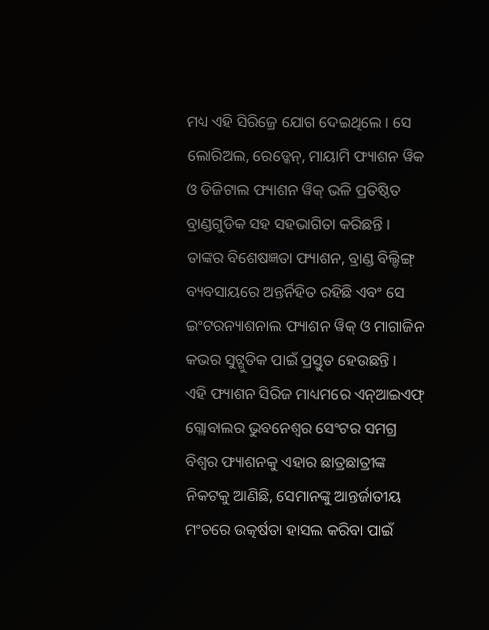ମଧ୍ୟ ଏହି ସିରିଜ୍ରେ ଯୋଗ ଦେଇଥିଲେ । ସେ ଲୋରିଅଲ, ରେଡ୍କେନ୍, ମାୟାମି ଫ୍ୟାଶନ ୱିକ ଓ ଡିଜିଟାଲ ଫ୍ୟାଶନ ୱିକ୍ ଭଳି ପ୍ରତିଷ୍ଠିତ ବ୍ରାଣ୍ଡଗୁଡିକ ସହ ସହଭାଗିତା କରିଛନ୍ତି । ତାଙ୍କର ବିଶେଷଜ୍ଞତା ଫ୍ୟାଶନ, ବ୍ରାଣ୍ଡ ବିଲ୍ଡିଙ୍ଗ୍ ବ୍ୟବସାୟରେ ଅନ୍ତର୍ନିହିତ ରହିଛି ଏବଂ ସେ ଇଂଟରନ୍ୟାଶନାଲ ଫ୍ୟାଶନ ୱିକ୍ ଓ ମାଗାଜିନ କଭର ସୁଟ୍ଗୁଡିକ ପାଇଁ ପ୍ରସ୍ତୁତ ହେଉଛନ୍ତି ।
ଏହି ଫ୍ୟାଶନ ସିରିଜ ମାଧ୍ୟମରେ ଏନ୍ଆଇଏଫ୍ ଗ୍ଲୋବାଲର ଭୁବନେଶ୍ୱର ସେଂଟର ସମଗ୍ର ବିଶ୍ୱର ଫ୍ୟାଶନକୁ ଏହାର ଛାତ୍ରଛାତ୍ରୀଙ୍କ ନିକଟକୁ ଆଣିଛି, ସେମାନଙ୍କୁ ଆନ୍ତର୍ଜାତୀୟ ମଂଚରେ ଉତ୍କର୍ଷତା ହାସଲ କରିବା ପାଇଁ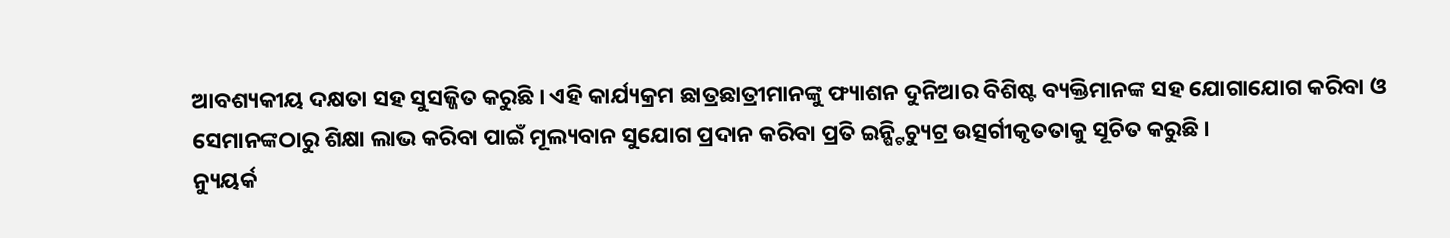ଆବଶ୍ୟକୀୟ ଦକ୍ଷତା ସହ ସୁସଜ୍ଜିତ କରୁଛି । ଏହି କାର୍ଯ୍ୟକ୍ରମ ଛାତ୍ରଛାତ୍ରୀମାନଙ୍କୁ ଫ୍ୟାଶନ ଦୁନିଆର ବିଶିଷ୍ଟ ବ୍ୟକ୍ତିମାନଙ୍କ ସହ ଯୋଗାଯୋଗ କରିବା ଓ ସେମାନଙ୍କଠାରୁ ଶିକ୍ଷା ଲାଭ କରିବା ପାଇଁ ମୂଲ୍ୟବାନ ସୁଯୋଗ ପ୍ରଦାନ କରିବା ପ୍ରତି ଇନ୍ଷ୍ଟିଚ୍ୟୁଟ୍ର ଉତ୍ସର୍ଗୀକୃତତାକୁ ସୂଚିତ କରୁଛି ।
ନ୍ୟୁୟର୍କ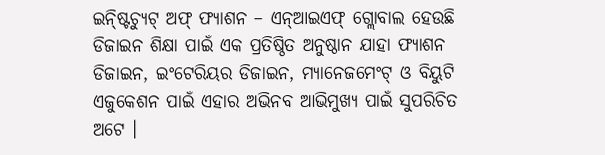ଇନ୍ଷ୍ଟିଚ୍ୟୁଟ୍ ଅଫ୍ ଫ୍ୟାଶନ – ଏନ୍ଆଇଏଫ୍ ଗ୍ଲୋବାଲ ହେଉଛି ଡିଜାଇନ ଶିକ୍ଷା ପାଇଁ ଏକ ପ୍ରତିଷ୍ଠିତ ଅନୁଷ୍ଠାନ ଯାହା ଫ୍ୟାଶନ ଡିଜାଇନ, ଇଂଟେରିୟର ଡିଜାଇନ, ମ୍ୟାନେଜମେଂଟ୍ ଓ ବିୟୁଟି ଏଜୁକେଶନ ପାଇଁ ଏହାର ଅଭିନବ ଆଭିମୁଖ୍ୟ ପାଇଁ ସୁପରିଚିତ ଅଟେ ।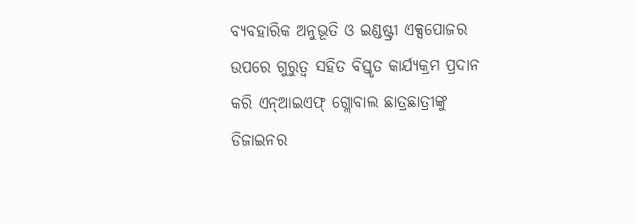ବ୍ୟବହାରିକ ଅନୁଭୂତି ଓ ଇଣ୍ଡଷ୍ଟ୍ରୀ ଏକ୍ସପୋଜର ଉପରେ ଗୁରୁତ୍ୱ ସହିତ ବିସ୍ତୃତ କାର୍ଯ୍ୟକ୍ରମ ପ୍ରଦାନ କରି ଏନ୍ଆଇଏଫ୍ ଗ୍ଲୋବାଲ ଛାତ୍ରଛାତ୍ରୀଙ୍କୁ ଡିଜାଇନର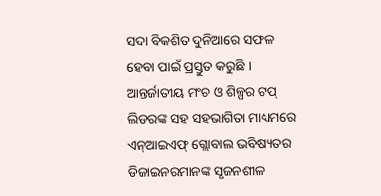ସଦା ବିକଶିତ ଦୁନିଆରେ ସଫଳ ହେବା ପାଇଁ ପ୍ରସ୍ତୁତ କରୁଛି । ଆନ୍ତର୍ଜାତୀୟ ମଂଚ ଓ ଶିଳ୍ପର ଟପ୍ ଲିଡରଙ୍କ ସହ ସହଭାଗିତା ମାଧ୍ୟମରେ ଏନ୍ଆଇଏଫ୍ ଗ୍ଲୋବାଲ ଭବିଷ୍ୟତର ଡିଜାଇନରମାନଙ୍କ ସୃଜନଶୀଳ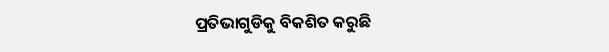ପ୍ରତିଭାଗୁଡିକୁ ବିକଶିତ କରୁଛି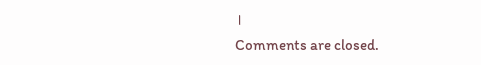।
Comments are closed.